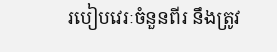របៀបវេរៈចំនួនពីរ នឹងត្រូវ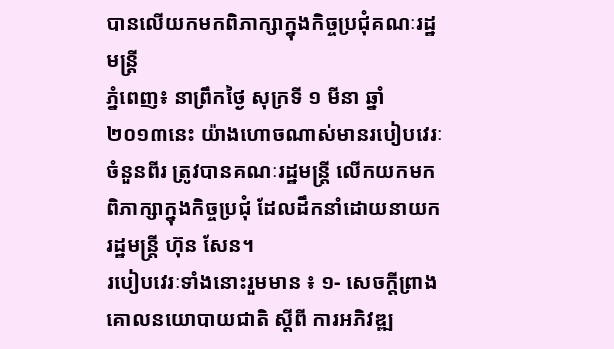បានលើយកមកពិភាក្សាក្នុងកិច្ចប្រជុំគណៈរដ្ឋមន្ត្រី
ភ្នំពេញ៖ នាព្រឹកថ្ងៃ សុក្រទី ១ មីនា ឆ្នាំ ២០១៣នេះ យ៉ាងហោចណាស់មានរបៀបវេរៈចំនួនពីរ ត្រូវបានគណៈរដ្ឋមន្ត្រី លើកយកមកពិភាក្សាក្នុងកិច្ចប្រជុំ ដែលដឹកនាំដោយនាយករដ្ឋមន្ត្រី ហ៊ុន សែន។
របៀបវេរៈទាំងនោះរួមមាន ៖ ១- សេចក្តីព្រាងគោលនយោបាយជាតិ ស្តីពី ការអភិវឌ្ឍ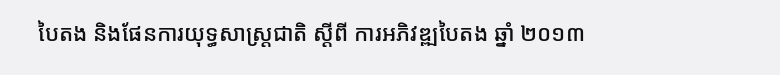បៃតង និងផែនការយុទ្ធសាស្ត្រជាតិ ស្តីពី ការអភិវឌ្ឍបៃតង ឆ្នាំ ២០១៣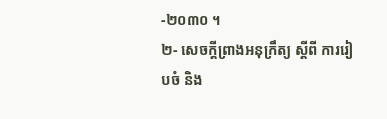-២០៣០ ។
២- សេចក្តីព្រាងអនុក្រឹត្យ ស្តីពី ការរៀបចំ និង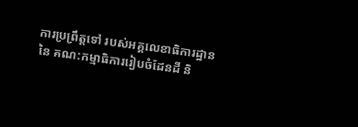ការប្រព្រឹត្តទៅ របស់អគ្គលេខាធិការដ្ឋាន នៃ គណ:កម្មាធិការរៀបចំដែនដី និ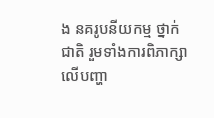ង នគរូបនីយកម្ម ថ្នាក់ជាតិ រួមទាំងការពិភាក្សា លើបញ្ហា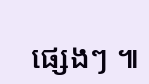ផ្សេងៗ ៕